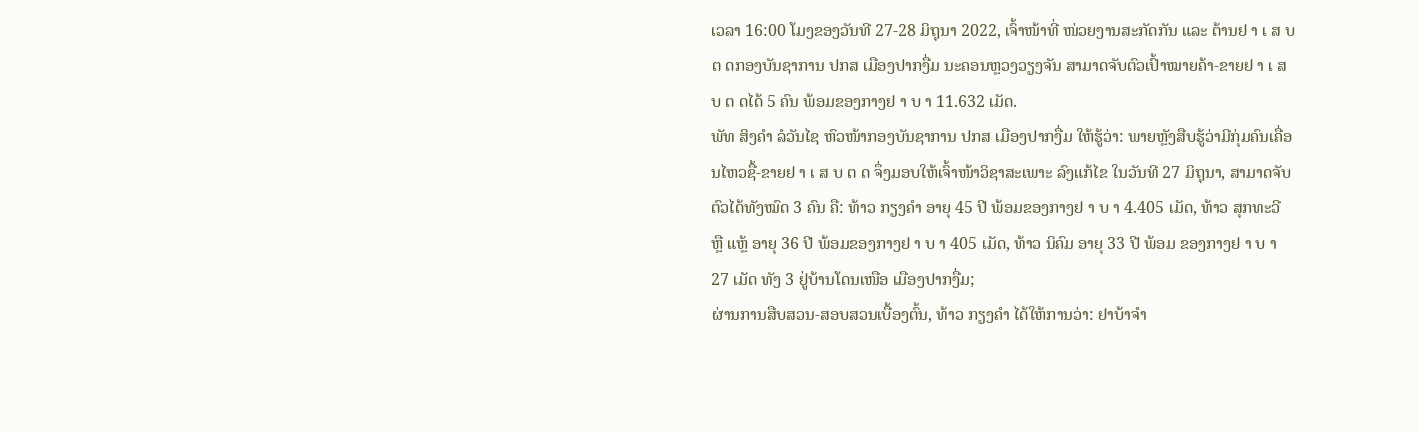ເວລາ 16:00 ໂມງຂອງວັນທີ 27-28 ມິຖຸນາ 2022, ເຈົ້າໜ້າທີ່ ໜ່ວຍງານສະກັດກັນ ແລະ ຕ້ານຢ າ ເ ສ ບ ຕ ດກອງບັນຊາການ ປກສ ເມືອງປາກງື່ມ ນະຄອນຫຼວງວຽງຈັນ ສາມາດຈັບຕົວເປົ້າໝາຍຄ້າ-ຂາຍຢ າ ເ ສ ບ ຕ ດໄດ້ 5 ຄົນ ພ້ອມຂອງກາງຢ າ ບ າ 11.632 ເມັດ.
ພັທ ສິງຄໍາ ລໍວັນໄຊ ຫົວໜ້າກອງບັນຊາການ ປກສ ເມືອງປາກງື່ມ ໃຫ້ຮູ້ວ່າ: ພາຍຫຼັງສືບຮູ້ວ່າມີກຸ່ມຄົນເຄື່ອນໄຫວຊື້-ຂາຍຢ າ ເ ສ ບ ຕ ດ ຈຶ່ງມອບໃຫ້ເຈົ້າໜ້າວິຊາສະເພາະ ລົງແກ້ໄຂ ໃນວັນທີ 27 ມິຖຸນາ, ສາມາດຈັບຕົວໄດ້ທັງໝົດ 3 ຄົນ ຄື: ທ້າວ ກຽງຄຳ ອາຍຸ 45 ປີ ພ້ອມຂອງກາງຢ າ ບ າ 4.405 ເມັດ, ທ້າວ ສຸກທະວີ ຫຼື ແຫຼ້ ອາຍຸ 36 ປີ ພ້ອມຂອງກາງຢ າ ບ າ 405 ເມັດ, ທ້າວ ນິຄົມ ອາຍຸ 33 ປີ ພ້ອມ ຂອງກາງຢ າ ບ າ 27 ເມັດ ທັງ 3 ຢູ່ບ້ານໂດນເໜືອ ເມືອງປາກງື່ມ;
ຜ່ານການສືບສວນ-ສອບສວນເບື້ອງຕົ້ນ, ທ້າວ ກຽງຄຳ ໄດ້ໃຫ້ການວ່າ: ຢາບ້າຈໍາ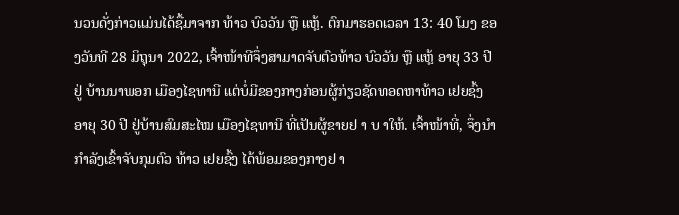ນວນດັ່ງກ່າວແມ່ນໄດ້ຊື້ມາຈາກ ທ້າວ ບົວວັນ ຫຼື ແຫຼ້. ຕົກມາຮອດເວລາ 13: 40 ໂມງ ຂອງວັນທີ 28 ມິຖຸນາ 2022, ເຈົ້າໜ້າທີຈຶ່ງສາມາດຈັບຕົວທ້າວ ບົວວັນ ຫຼື ແຫຼ້ ອາຍຸ 33 ປີ ຢູ່ ບ້ານນາພອກ ເມືອງໄຊທານີ ແຕ່ບໍ່ມີຂອງກາງກ່ອນຜູ້ກ່ຽວຊັດທອດຫາທ້າວ ເຢຍຊົ້ງ ອາຍຸ 30 ປີ ຢູ່ບ້ານສົມສະໄໝ ເມືອງໄຊທານີ ທີ່ເປັນຜູ້ຂາຍຢ າ ບ າໃຫ້. ເຈົ້າໜ້າທີ່, ຈຶ່ງນໍາກໍາລັງເຂົ້າຈັບກຸມຕົວ ທ້າວ ເຢຍຊົ້ງ ໄດ້ພ້ອມຂອງກາງຢ າ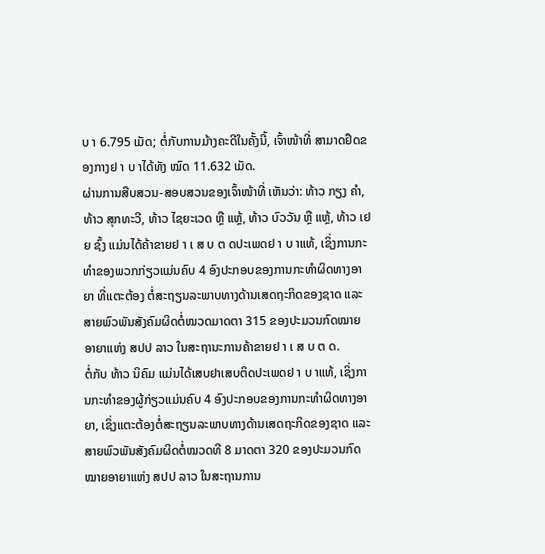ບ າ 6.795 ເມັດ; ຕໍ່ກັບການມ້າງຄະດີໃນຄັ້ງນີ້, ເຈົ້າໜ້າທີ່ ສາມາດຢຶດຂອງກາງຢ າ ບ າໄດ້ທັງ ໝົດ 11.632 ເມັດ.
ຜ່ານການສືບສວນ-ສອບສວນຂອງເຈົ້າໜ້າທີ່ ເຫັນວ່າ: ທ້າວ ກຽງ ຄຳ, ທ້າວ ສຸກທະວີ, ທ້າວ ໄຊຍະເວດ ຫຼື ແຫຼ້, ທ້າວ ບົວວັນ ຫຼື ແຫຼ້, ທ້າວ ເຢຍ ຊົ້ງ ແມ່ນໄດ້ຄ້າຂາຍຢ າ ເ ສ ບ ຕ ດປະເພດຢ າ ບ າແທ້, ເຊິ່ງການກະທໍາຂອງພວກກ່ຽວແມ່ນຄົບ 4 ອົງປະກອບຂອງການກະທຳຜິດທາງອາຍາ ທີ່ແຕະຕ້ອງ ຕໍ່ສະຖຽນລະພາບທາງດ້ານເສດຖະກິດຂອງຊາດ ແລະ ສາຍພົວພັນສັງຄົມຜິດຕໍ່ໝວດມາດຕາ 315 ຂອງປະມວນກົດໝາຍອາຍາແຫ່ງ ສປປ ລາວ ໃນສະຖານະການຄ້າຂາຍຢ າ ເ ສ ບ ຕ ດ.
ຕໍ່ກັບ ທ້າວ ນິຄົມ ແມ່ນໄດ້ເສບຢາເສບຕິດປະເພດຢ າ ບ າແທ້, ເຊິ່ງການກະທຳຂອງຜູ້ກ່ຽວແມ່ນຄົບ 4 ອົງປະກອບຂອງການກະທຳຜິດທາງອາຍາ, ເຊິ່ງແຕະຕ້ອງຕໍ່ສະຖຽນລະພາບທາງດ້ານເສດຖະກິດຂອງຊາດ ແລະ ສາຍພົວພັນສັງຄົມຜິດຕໍ່ໝວດທີ 8 ມາດຕາ 320 ຂອງປະມວນກົດໝາຍອາຍາແຫ່ງ ສປປ ລາວ ໃນສະຖານການ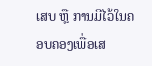ເສບ ຫຼື ການມີໄວ້ໃນຄອບຄອງເພື່ອເສ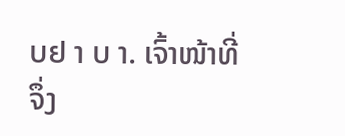ບຢ າ ບ າ. ເຈົ້າໜ້າທີ່ ຈຶ່ງ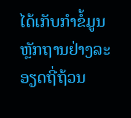ໄດ້ເກັບກຳຂໍ້ມູນ ຫຼັກຖານຢ່າງລະອຽດຖີ່ຖ້ວນ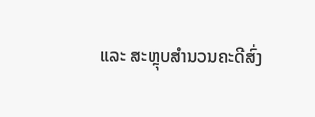ແລະ ສະຫຼຸບສຳນວນຄະດີສົ່ງ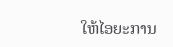ໃຫ້ໄອຍະການ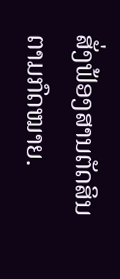ສັ່ງຟ້ອງສານຕັດສິນຕາມກົດໝາຍ.